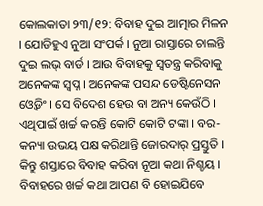କୋଲକାତା ୨୩/୧୨: ବିବାହ ଦୁଇ ଆତ୍ମାର ମିଳନ । ଯୋଡିହୁଏ ନୁଆ ସଂପର୍କ । ନୁଆ ରାସ୍ତାରେ ଚାଲନ୍ତି ଦୁଇ ଲଭ୍ ବାର୍ଡ । ଆଉ ବିବାହକୁ ସ୍ୱତନ୍ତ୍ର କରିବାକୁ ଅନେକଙ୍କ ସ୍ୱପ୍ନ । ଅନେକଙ୍କ ପସନ୍ଦ ଡେଷ୍ଟିନେସନ ଓ୍ୱେଡିଂ । ସେ ବିଦେଶ ହେଉ ବା ଅନ୍ୟ କେଉଁଠି । ଏଥିପାଇଁ ଖର୍ଚ୍ଚ କରନ୍ତି କୋଟି କୋଟି ଟଙ୍କା । ବର-କନ୍ୟା ଉଭୟ ପକ୍ଷ କରିଥାନ୍ତି ଜୋରଦାର୍ ପ୍ରସ୍ତୁତି । କିନ୍ତୁ ଶସ୍ତାରେ ବିବାହ କରିବା ନୂଆ କଥା ନିଶ୍ଚୟ । ବିବାହରେ ଖର୍ଚ୍ଚ କଥା ଆପଣ ବି ହୋଇଯିବେ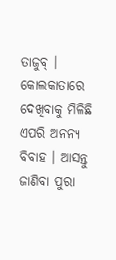ତାଜୁବ୍ । କୋଲକାତାରେ ଦେଖିବାକୁ ମିଳିଛି ଏପରି ଅନନ୍ୟ ବିବାହ । ଆସନ୍ତୁ ଜାଣିବା ପୁରା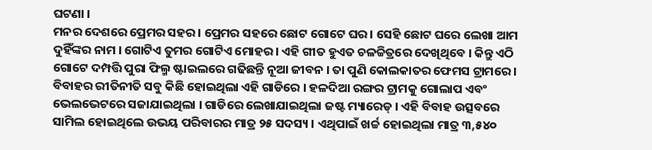ଘଟଣା ।
ମନର ଦେଶରେ ପ୍ରେମର ସହର । ପ୍ରେମର ସହରେ ଛୋଟ ଗୋଟେ ଘର । ସେହି ଛୋଟ ଘରେ ଲେଖା ଆମ ଦୁହିଁଙ୍କର ନାମ । ଗୋଟିଏ ତୁମର ଗୋଟିଏ ମୋହର । ଏହି ଗୀତ ହୁଏତ ଚଳଚ୍ଚିତ୍ରରେ ଦେଖିଥିବେ । କିନ୍ତୁ ଏଠି ଗୋଟେ ଦମ୍ପତ୍ତି ପୁରା ଫିଲ୍ମ ଷ୍ଟାଇଲରେ ଗଢିଛନ୍ତି ନୂଆ ଜୀବନ । ତା ପୁଣି କୋଲକାତର ଫେମସ ଟ୍ରାମରେ । ବିବାହର ରୀତିନୀତି ସବୁ କିଛି ହୋଇଥିଲା ଏହି ଗାଡିରେ । ହଳଦିଆ ରଙ୍ଗର ଟ୍ରାମକୁ ଗୋଲାପ ଏବଂ ଭେଲଭେଟରେ ସଜାଯାଇଥିଲା । ଗାଡିରେ ଲେଖାଯାଇଥିଲା ଜଷ୍ଟ ମ୍ୟାରେଡ୍ । ଏହି ବିବାହ ଉତ୍ସବରେ ସାମିଲ ହୋଇଥିଲେ ଉଭୟ ପରିବାରର ମାତ୍ର ୨୫ ସଦସ୍ୟ । ଏଥିପାଇଁ ଖର୍ଚ୍ଚ ହୋଇଥିଲା ମାତ୍ର ୩,୫୪୦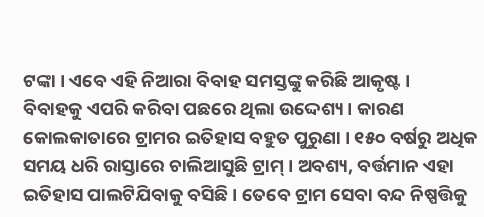ଟଙ୍କା । ଏବେ ଏହି ନିଆରା ବିବାହ ସମସ୍ତଙ୍କୁ କରିଛି ଆକୃଷ୍ଟ ।
ବିବାହକୁ ଏପରି କରିବା ପଛରେ ଥିଲା ଉଦ୍ଦେଶ୍ୟ । କାରଣ କୋଲକାତାରେ ଟ୍ରାମର ଇତିହାସ ବହୁତ ପୁରୁଣା । ୧୫୦ ବର୍ଷରୁ ଅଧିକ ସମୟ ଧରି ରାସ୍ତାରେ ଚାଲିଆସୁଛି ଟ୍ରାମ୍ । ଅବଶ୍ୟ, ବର୍ତ୍ତମାନ ଏହା ଇତିହାସ ପାଲଟିଯିବାକୁ ବସିଛି । ତେବେ ଟ୍ରାମ ସେବା ବନ୍ଦ ନିଷ୍ପତ୍ତିକୁ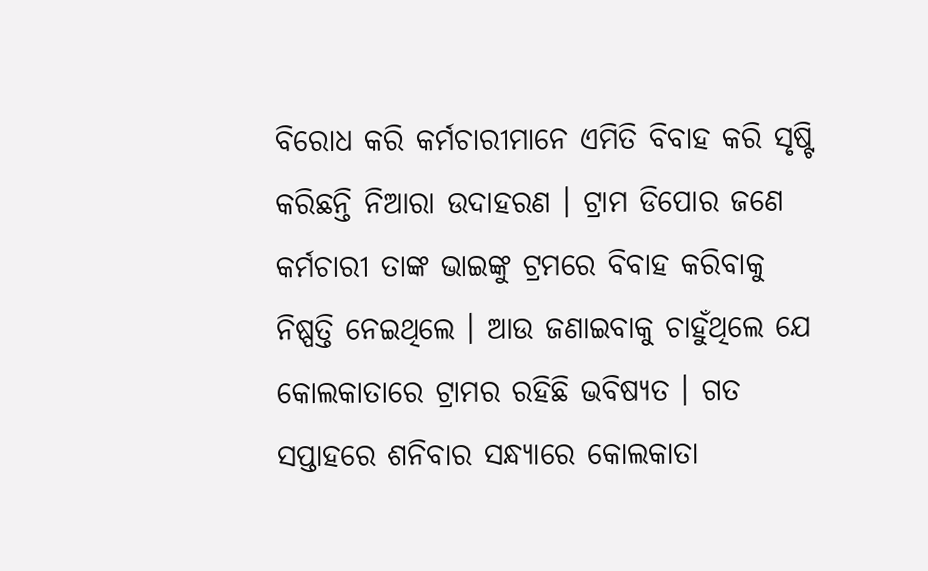ବିରୋଧ କରି କର୍ମଚାରୀମାନେ ଏମିତି ବିବାହ କରି ସୃଷ୍ଟି କରିଛନ୍ତି ନିଆରା ଉଦାହରଣ । ଟ୍ରାମ ଡିପୋର ଜଣେ କର୍ମଚାରୀ ତାଙ୍କ ଭାଇଙ୍କୁ ଟ୍ରମରେ ବିବାହ କରିବାକୁ ନିଷ୍ପତ୍ତି ନେଇଥିଲେ । ଆଉ ଜଣାଇବାକୁ ଚାହୁଁଥିଲେ ଯେ କୋଲକାତାରେ ଟ୍ରାମର ରହିଛି ଭବିଷ୍ୟତ । ଗତ ସପ୍ତାହରେ ଶନିବାର ସନ୍ଧ୍ୟାରେ କୋଲକାତା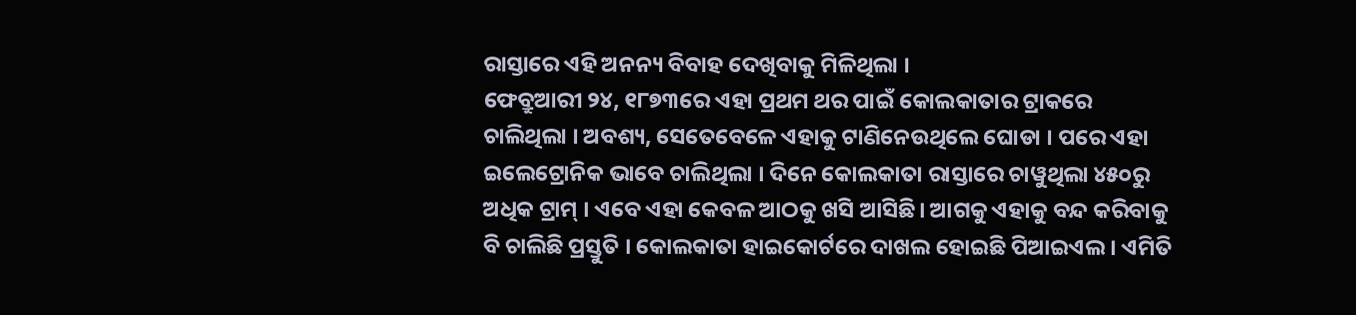ରାସ୍ତାରେ ଏହି ଅନନ୍ୟ ବିବାହ ଦେଖିବାକୁ ମିଳିଥିଲା ।
ଫେବ୍ରୁଆରୀ ୨୪, ୧୮୭୩ରେ ଏହା ପ୍ରଥମ ଥର ପାଇଁ କୋଲକାତାର ଟ୍ରାକରେ ଚାଲିଥିଲା । ଅବଶ୍ୟ, ସେତେବେଳେ ଏହାକୁ ଟାଣିନେଉଥିଲେ ଘୋଡା । ପରେ ଏହା ଇଲେଟ୍ରୋନିକ ଭାବେ ଚାଲିଥିଲା । ଦିନେ କୋଲକାତା ରାସ୍ତାରେ ଚାୱୁଥିଲା ୪୫୦ରୁ ଅଧିକ ଟ୍ରାମ୍ । ଏବେ ଏହା କେବଳ ଆଠକୁ ଖସି ଆସିଛି। ଆଗକୁ ଏହାକୁ ବନ୍ଦ କରିବାକୁ ବି ଚାଲିଛି ପ୍ରସ୍ତୁତି । କୋଲକାତା ହାଇକୋର୍ଟରେ ଦାଖଲ ହୋଇଛି ପିଆଇଏଲ । ଏମିତି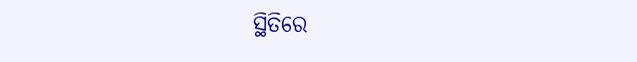ସ୍ଥିତିରେ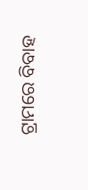ଟ୍ରାମରେ ବିବାହ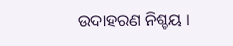ଉଦାହରଣ ନିଶ୍ଚୟ ।